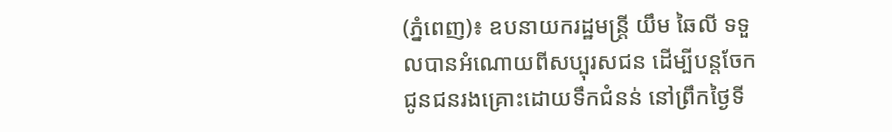(ភ្នំពេញ)៖ ឧបនាយករដ្ឋមន្ដ្រី យឹម ឆៃលី ទទួលបានអំណោយពីសប្បុរសជន ដើម្បីបន្ដចែកជូនជនរងគ្រោះដោយទឹកជំនន់ នៅព្រឹកថ្ងៃទី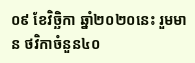០៩ ខែវិច្ឆិកា ឆ្នាំ២០២០នេះ រួមមាន ថវិកាចំនួន៤០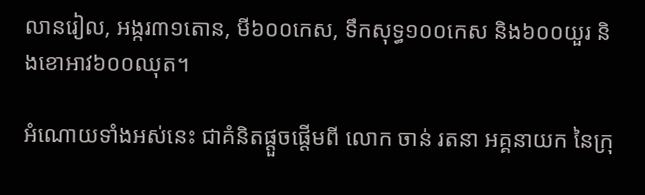លានរៀល, អង្ករ៣១តោន, មី៦០០កេស, ទឹកសុទ្ធ១០០កេស និង៦០០យួរ និងខោអាវ៦០០ឈុត។

អំណោយទាំងអស់នេះ ជាគំនិតផ្ដួចផ្ដើមពី លោក ចាន់ រតនា អគ្គនាយក នៃក្រុ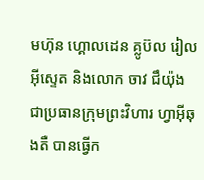មហ៊ុន ហ្គោលដេន គ្លូប៊ល រៀល អ៊ីស្ទេត និងលោក ចាវ ជឹយ៉ុង ជាប្រធានក្រុមព្រះវិហារ ហ្វាអ៊ីឆុងតឺ បានធ្វើក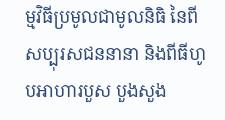ម្មវិធីប្រមូលជាមូលនិធិ នៃពីសប្បុរសជននានា និងពីធីហូបអាហារបួស បួងសួង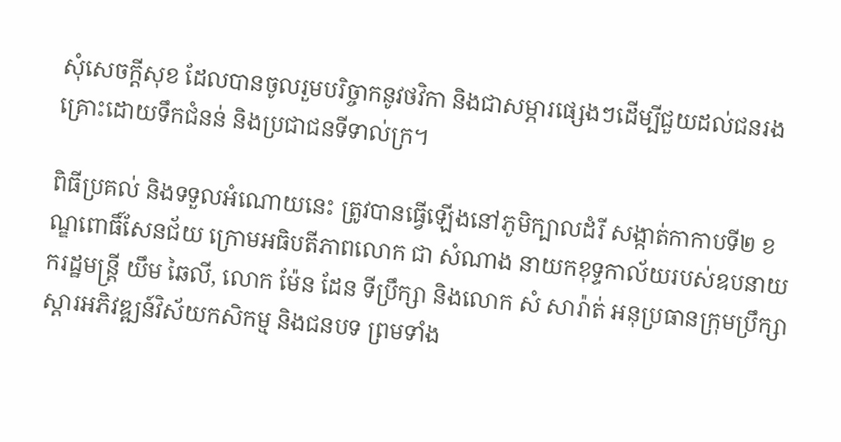សុំសេចក្តីសុខ ដែលបានចូលរួមបរិច្ចាកនូវថវិកា និងជាសម្ភារផ្សេងៗដើម្បីជួយដល់ជនរងគ្រោះដោយទឹកជំនន់ និងប្រជាជនទីទាល់ក្រ។

ពិធីប្រគល់ និងទទួលអំណោយនេះ ត្រូវបានធ្វើឡើងនៅភូមិក្បាលដំរី សង្កាត់កាកាបទី២ ខណ្ឌពោធិ៍សែនជ័យ ក្រោមអធិបតីភាពលោក ជា សំណាង នាយកខុទ្ទកាល័យរបស់ឧបនាយករដ្ឋមន្ត្រី យឹម ឆៃលី, លោក ម៉ែន ដែន ទីប្រឹក្សា និងលោក សំ សារ៉ាត់ អនុប្រធានក្រុមប្រឹក្សាស្តារអភិវឌ្ឍន៍វិស័យកសិកម្ម និងជនបទ ព្រមទាំង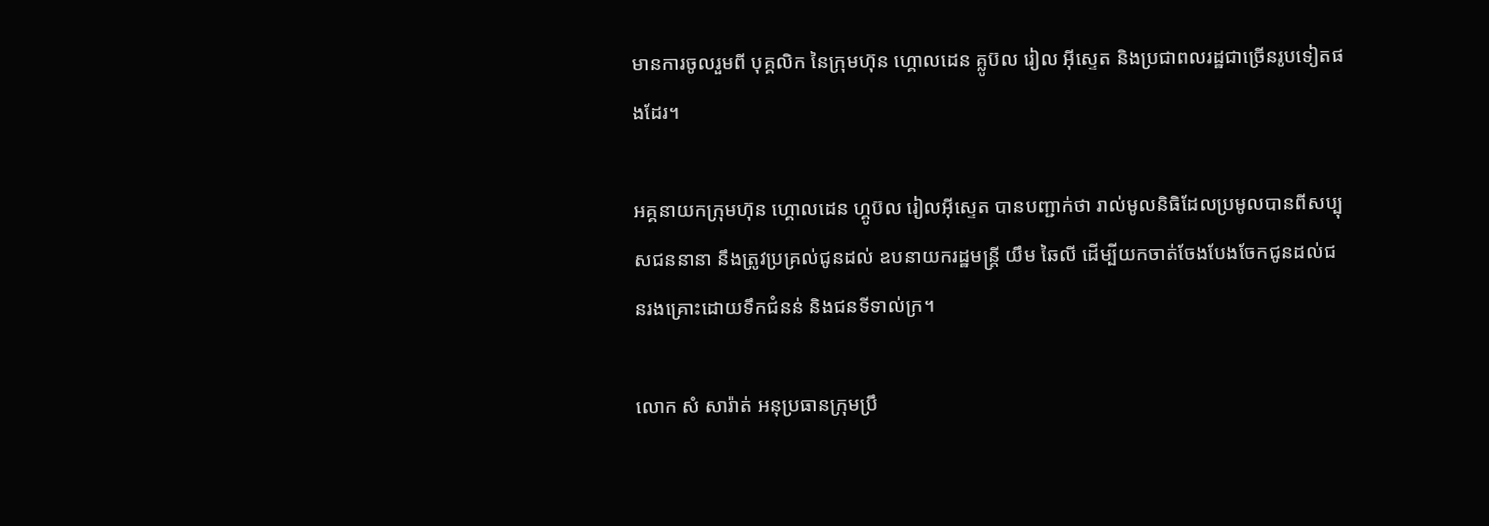មានការចូលរួមពី បុគ្គលិក នៃក្រុមហ៊ុន ហ្គោលដេន គ្លូប៊ល រៀល អ៊ីស្ទេត និងប្រជាពលរដ្ឋជាច្រើនរូបទៀតផងដែរ។

អគ្គនាយកក្រុមហ៊ុន ហ្គោលដេន ហ្គូប៊ល រៀលអ៊ីស្ទេត បានបញ្ជាក់ថា រាល់មូលនិធិដែលប្រមូលបានពីសប្បុសជននានា នឹងត្រូវប្រគ្រល់ជូនដល់ ឧបនាយករដ្ឋមន្ត្រី យឹម ឆៃលី ដើម្បីយកចាត់ចែងបែងចែកជូនដល់ជនរងគ្រោះដោយទឹកជំនន់ និងជនទីទាល់ក្រ។

លោក សំ សារ៉ាត់ អនុប្រធានក្រុមប្រឹ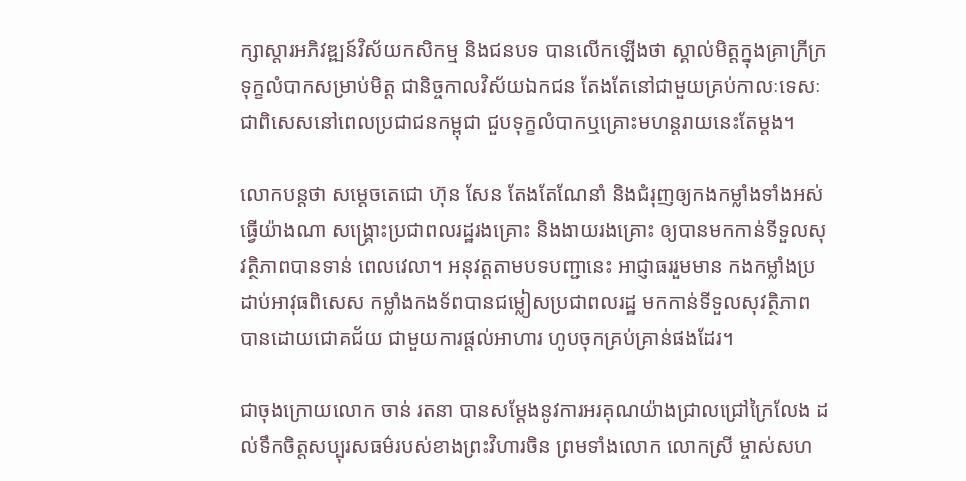ក្សាស្តារអភិវឌ្ឍន៍វិស័យកសិកម្ម និងជនបទ បានលើកឡើងថា ស្គាល់មិត្ដក្នុងគ្រាក្រីក្រ ទុក្ខលំបាកសម្រាប់មិត្ដ ជានិច្ចកាលវិស័យឯកជន តែងតែនៅជាមួយគ្រប់កាលៈទេសៈ ជាពិសេសនៅពេលប្រជាជនកម្ពុជា ជួបទុក្ខលំបាកឬគ្រោះមហន្តរាយនេះតែម្ដង។

លោកបន្ដថា សម្តេចតេជោ ហ៊ុន សែន តែងតែណែនាំ និងជំរុញឲ្យកងកម្លាំងទាំងអស់ធ្វើយ៉ាងណា សង្រ្គោះប្រជាពលរដ្ឋរងគ្រោះ និងងាយរងគ្រោះ ឲ្យបានមកកាន់ទីទួលសុវត្ថិភាពបានទាន់ ពេលវេលា។ អនុវត្តតាមបទបញ្ជានេះ អាជ្ញាធររួមមាន កងកម្លាំងប្រដាប់អាវុធពិសេស កម្លាំងកងទ័ពបានជម្លៀសប្រជាពលរដ្ឋ មកកាន់ទីទួលសុវត្ថិភាព បានដោយជោគជ័យ ជាមួយការផ្ដល់អាហារ ហូបចុកគ្រប់គ្រាន់ផងដែរ។

ជាចុងក្រោយលោក ចាន់ រតនា បានសម្ដែងនូវការអរគុណយ៉ាងជ្រាលជ្រៅក្រៃលែង ដល់ទឹកចិត្តសប្បុរសធម៌របស់ខាងព្រះវិហារចិន ព្រមទាំងលោក លោកស្រី ម្ចាស់សហ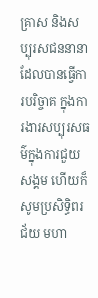គ្រាស និងសប្បុរសជននានា ដែលបានធ្វើការបរិច្ចាគ ក្នុងការងារសប្បុរសធម៌ក្នុងការជួយសង្គម ហើយក៏សូមប្រសិទ្ធិពរជ័យ មហា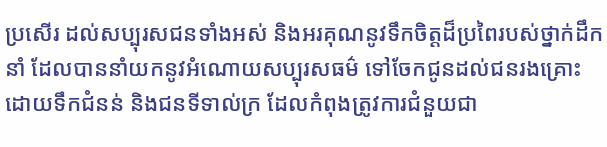ប្រសើរ ដល់សប្បុរសជនទាំងអស់ និងអរគុណនូវទឹកចិត្តដ៏ប្រពៃរបស់ថ្នាក់ដឹកនាំ ដែលបាននាំយកនូវអំណោយសប្បុរសធម៌ ទៅចែកជូនដល់ជនរងគ្រោះដោយទឹកជំនន់ និងជនទីទាល់ក្រ ដែលកំពុងត្រូវការជំនួយជា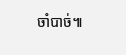ចាំបាច់៕